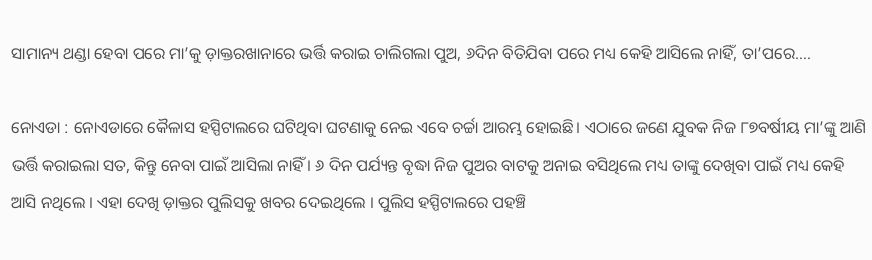ସାମାନ୍ୟ ଥଣ୍ଡା ହେବା ପରେ ମା’କୁ ଡ଼ାକ୍ତରଖାନାରେ ଭର୍ତ୍ତି କରାଇ ଚାଲିଗଲା ପୁଅ, ୬ଦିନ ବିତିଯିବା ପରେ ମଧ୍ୟ କେହି ଆସିଲେ ନାହିଁ, ତା’ପରେ….

ନୋଏଡା : ନୋଏଡାରେ କୈଳାସ ହସ୍ପିଟାଲରେ ଘଟିଥିବା ଘଟଣାକୁ ନେଇ ଏବେ ଚର୍ଚ୍ଚା ଆରମ୍ଭ ହୋଇଛି। ଏଠାରେ ଜଣେ ଯୁବକ ନିଜ ୮୭ବର୍ଷୀୟ ମା’ଙ୍କୁ ଆଣି ଭର୍ତ୍ତି କରାଇଲା ସତ, କିନ୍ତୁ ନେବା ପାଇଁ ଆସିଲା ନାହିଁ । ୬ ଦିନ ପର୍ଯ୍ୟନ୍ତ ବୃଦ୍ଧା ନିଜ ପୁଅର ବାଟକୁ ଅନାଇ ବସିଥିଲେ ମଧ୍ୟ ତାଙ୍କୁ ଦେଖିବା ପାଇଁ ମଧ୍ୟ କେହି ଆସି ନଥିଲେ । ଏହା ଦେଖି ଡ଼ାକ୍ତର ପୁଲିସକୁ ଖବର ଦେଇଥିଲେ । ପୁଲିସ ହସ୍ପିଟାଲରେ ପହଞ୍ଚି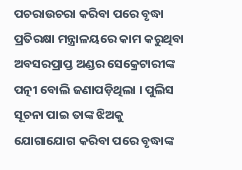ପଚରାଉଚରା କରିବା ପରେ ବୃଦ୍ଧା ପ୍ରତିରକ୍ଷା ମନ୍ତ୍ରାଳୟରେ କାମ କରୁଥିବା ଅବସରପ୍ରାପ୍ତ ଅଣ୍ଡର ସେକ୍ରେଟାରୀଙ୍କ ପତ୍ନୀ ବୋଲି ଜଣାପଡ଼ିଥିଲା । ପୁଲିସ ସୂଚନା ପାଇ ତାଙ୍କ ଝିଅକୁ ଯୋଗାଯୋଗ କରିବା ପରେ ବୃଦ୍ଧାଙ୍କ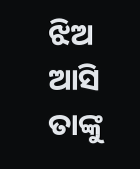ଝିଅ ଆସି ତାଙ୍କୁ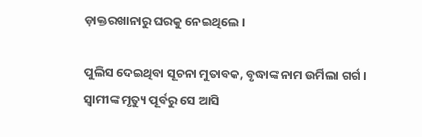ଡ଼ାକ୍ତରଖାନାରୁ ଘରକୁ ନେଇଥିଲେ ।

ପୁଲିସ ଦେଇଥିବା ସୂଚନା ମୁତାବକ, ବୃଦ୍ଧାଙ୍କ ନାମ ଉର୍ମିଲା ଗର୍ଗ । ସ୍ୱାମୀଙ୍କ ମୃତ୍ୟୁ ପୂର୍ବରୁ ସେ ଆସି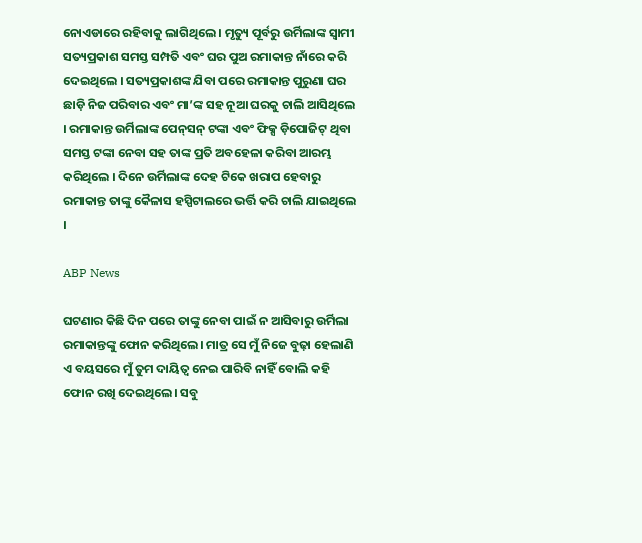ନୋଏଡାରେ ରହିବାକୁ ଲାଗିଥିଲେ । ମୃତ୍ୟୁ ପୂର୍ବରୁ ଉର୍ମିଲାଙ୍କ ସ୍ୱାମୀ ସତ୍ୟପ୍ରକାଶ ସମସ୍ତ ସମ୍ପତି ଏବଂ ଘର ପୁଅ ରମାକାନ୍ତ ନାଁରେ କରି ଦେଇଥିଲେ । ସତ୍ୟପ୍ରକାଶଙ୍କ ଯିବା ପରେ ରମାକାନ୍ତ ପୁରୁଣା ଘର ଛାଡ଼ି ନିଜ ପରିବାର ଏବଂ ମା’ଙ୍କ ସହ ନୂଆ ଘରକୁ ଚାଲି ଆସିଥିଲେ । ରମାକାନ୍ତ ଉର୍ମିଲାଙ୍କ ପେନ୍‌ସନ୍‌ ଟଙ୍କା ଏବଂ ଫିକ୍ସ ଡ଼ିପୋଜିଟ୍‌ ଥିବା ସମସ୍ତ ଟଙ୍କା ନେବା ସହ ତାଙ୍କ ପ୍ରତି ଅବହେଳା କରିବା ଆରମ୍ଭ କରିଥିଲେ । ଦିନେ ଉର୍ମିଲାଙ୍କ ଦେହ ଟିକେ ଖରାପ ହେବାରୁ ରମାକାନ୍ତ ତାଙ୍କୁ କୈଳାସ ହସ୍ପିଟାଲରେ ଭର୍ତ୍ତି କରି ଚାଲି ଯାଇଥିଲେ ।

ABP News

ଘଟଣାର କିଛି ଦିନ ପରେ ତାଙ୍କୁ ନେବା ପାଇଁ ନ ଆସିବାରୁ ଉର୍ମିଲା ରମାକାନ୍ତଙ୍କୁ ଫୋନ କରିଥିଲେ। ମାତ୍ର ସେ ମୁଁ ନିଜେ ବୁଢ଼ା ହେଲାଣି ଏ ବୟସରେ ମୁଁ ତୁମ ଦାୟିତ୍ୱ ନେଇ ପାରିବି ନାହିଁ ବୋଲି କହି ଫୋନ ରଖି ଦେଇଥିଲେ। ସବୁ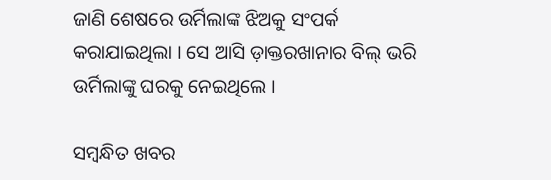ଜାଣି ଶେଷରେ ଉର୍ମିଲାଙ୍କ ଝିଅକୁ ସଂପର୍କ କରାଯାଇଥିଲା । ସେ ଆସି ଡ଼ାକ୍ତରଖାନାର ବିଲ୍‌ ଭରି ଉର୍ମିଲାଙ୍କୁ ଘରକୁ ନେଇଥିଲେ ।

ସମ୍ବନ୍ଧିତ ଖବର